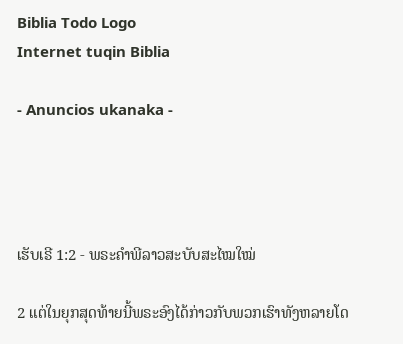Biblia Todo Logo
Internet tuqin Biblia

- Anuncios ukanaka -




ເຮັບເຣີ 1:2 - ພຣະຄຳພີລາວສະບັບສະໄໝໃໝ່

2 ແຕ່ໃນຍຸກສຸດທ້າຍນີ້ພຣະອົງໄດ້ກ່າວກັບພວກເຮົາທັງຫລາຍໂດ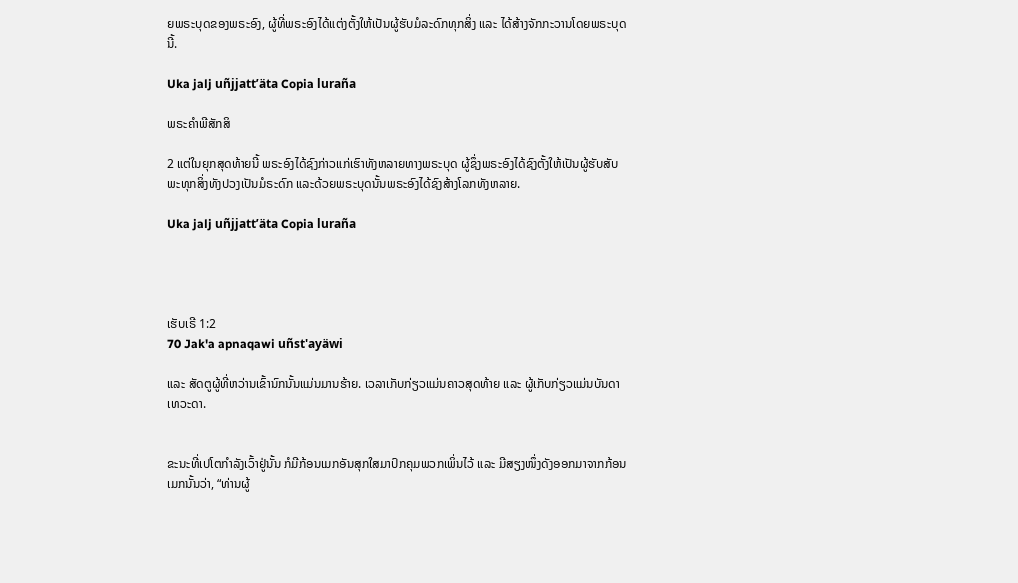ຍພຣະບຸດຂອງພຣະອົງ, ຜູ້ທີ່ພຣະອົງໄດ້ແຕ່ງຕັ້ງໃຫ້ເປັນຜູ້ຮັບມໍລະດົກທຸກສິ່ງ ແລະ ໄດ້ສ້າງຈັກກະວານໂດຍພຣະບຸດນີ້.

Uka jalj uñjjattʼäta Copia luraña

ພຣະຄຳພີສັກສິ

2 ແຕ່ໃນຍຸກສຸດທ້າຍນີ້ ພຣະອົງໄດ້ຊົງກ່າວແກ່ເຮົາທັງຫລາຍທາງພຣະບຸດ ຜູ້ຊຶ່ງພຣະອົງໄດ້ຊົງຕັ້ງໃຫ້ເປັນຜູ້ຮັບສັບພະທຸກສິ່ງທັງປວງເປັນມໍຣະດົກ ແລະດ້ວຍພຣະບຸດນັ້ນພຣະອົງໄດ້ຊົງສ້າງໂລກທັງຫລາຍ.

Uka jalj uñjjattʼäta Copia luraña




ເຮັບເຣີ 1:2
70 Jak'a apnaqawi uñst'ayäwi

ແລະ ສັດຕູຜູ້ທີ່ຫວ່ານເຂົ້ານົກນັ້ນແມ່ນມານຮ້າຍ. ເວລາເກັບກ່ຽວແມ່ນຄາວສຸດທ້າຍ ແລະ ຜູ້ເກັບກ່ຽວແມ່ນບັນດາເທວະດາ.


ຂະນະທີ່ເປໂຕກຳລັງເວົ້າຢູ່ນັ້ນ ກໍມີກ້ອນເມກອັນສຸກໃສມາປົກຄຸມພວກເພິ່ນໄວ້ ແລະ ມີສຽງໜຶ່ງດັງອອກມາຈາກກ້ອນເມກນັ້ນວ່າ, “ທ່ານຜູ້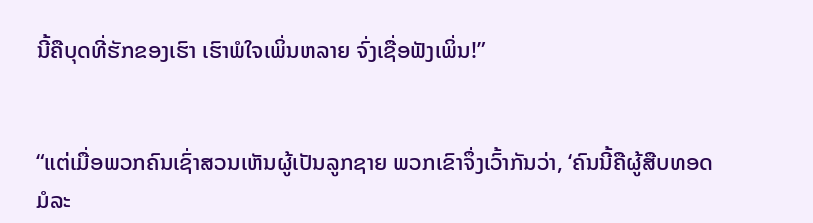ນີ້ຄືບຸດທີ່ຮັກຂອງເຮົາ ເຮົາພໍໃຈເພິ່ນຫລາຍ ຈົ່ງເຊື່ອຟັງເພິ່ນ!”


“ແຕ່ເມື່ອພວກຄົນເຊົ່າສວນເຫັນຜູ້ເປັນລູກຊາຍ ພວກເຂົາຈຶ່ງເວົ້າກັນວ່າ, ‘ຄົນນີ້ຄືຜູ້ສືບທອດມໍລະ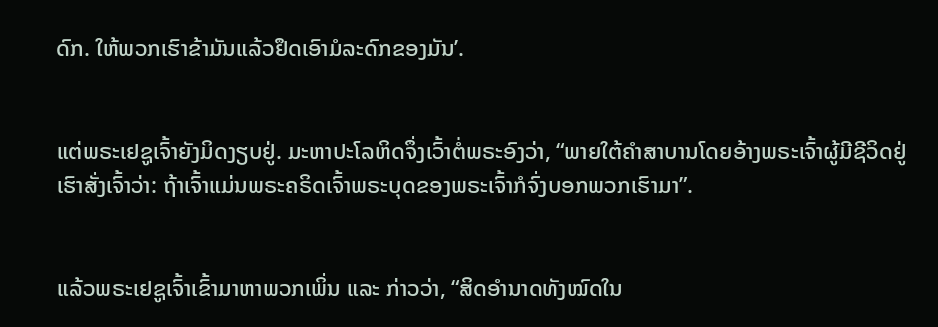ດົກ. ໃຫ້ພວກເຮົາຂ້າມັນແລ້ວຢຶດເອົາມໍລະດົກຂອງມັນ’.


ແຕ່ພຣະເຢຊູເຈົ້າຍັງມິດງຽບຢູ່. ມະຫາປະໂລຫິດຈຶ່ງເວົ້າຕໍ່ພຣະອົງວ່າ, “ພາຍໃຕ້ຄຳສາບານໂດຍອ້າງພຣະເຈົ້າຜູ້ມີຊີວິດຢູ່ ເຮົາສັ່ງເຈົ້າວ່າ: ຖ້າເຈົ້າແມ່ນພຣະຄຣິດເຈົ້າພຣະບຸດຂອງພຣະເຈົ້າກໍຈົ່ງບອກພວກເຮົາມາ”.


ແລ້ວພຣະເຢຊູເຈົ້າເຂົ້າມາຫາພວກເພິ່ນ ແລະ ກ່າວວ່າ, “ສິດອຳນາດທັງໝົດໃນ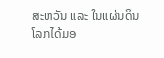ສະຫວັນ ແລະ ໃນແຜ່ນດິນໂລກໄດ້ມອ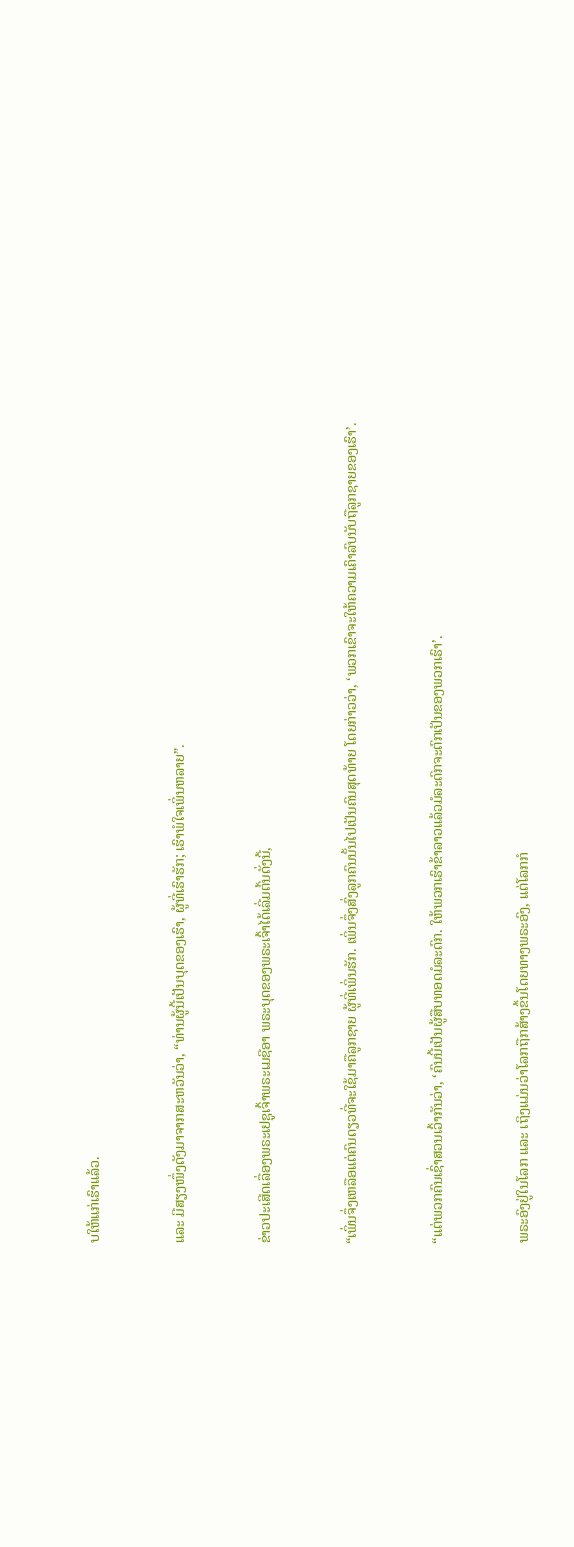ບໃຫ້ແກ່ເຮົາແລ້ວ.


ແລະ ມີສຽງໜຶ່ງດັງມາຈາກສະຫວັນວ່າ, “ທ່ານຜູ້ນີ້ເປັນບຸດຂອງເຮົາ, ຜູ້ທີ່ເຮົາຮັກ; ເຮົາພໍໃຈເພິ່ນຫລາຍ”.


ຂ່າວປະເສີດເລື່ອງພຣະເຢຊູເຈົ້າພຣະເມຊີອາ ພຣະບຸດຂອງພຣະເຈົ້າໄດ້ເລີ່ມຕົ້ນດັ່ງນີ້,


“ເພິ່ນຈຶ່ງເຫລືອແຕ່ຄົນດຽວທີ່ຈະໃຊ້ມາຄືລູກຊາຍ ຜູ້ທີ່ເພິ່ນຮັກ. ເພິ່ນຈຶ່ງສົ່ງລູກຄົນນັ້ນໄປເປັນຄົນສຸດທ້າຍ ໂດຍກ່າວວ່າ, ‘ພວກເຂົາຈະໃຫ້ຄວາມເຄົາລົບນັບຖືລູກຊາຍຂອງເຮົາ’.


“ແຕ່ພວກຄົນເຊົ່າສວນເວົ້າກັນວ່າ, ‘ຄົນນີ້ເປັນຜູ້ສືບທອດມໍລະດົກ. ໃຫ້ພວກເຮົາຂ້າລາວແລ້ວມໍລະດົກຈະຕົກເປັນຂອງພວກເຮົາ’.


ພຣະອົງຢູ່ໃນໂລກ ແລະ ເຖິງແມ່ນວ່າໂລກຖືກສ້າງຂຶ້ນໂດຍທາງພຣະອົງ, ແຕ່ໂລກກໍ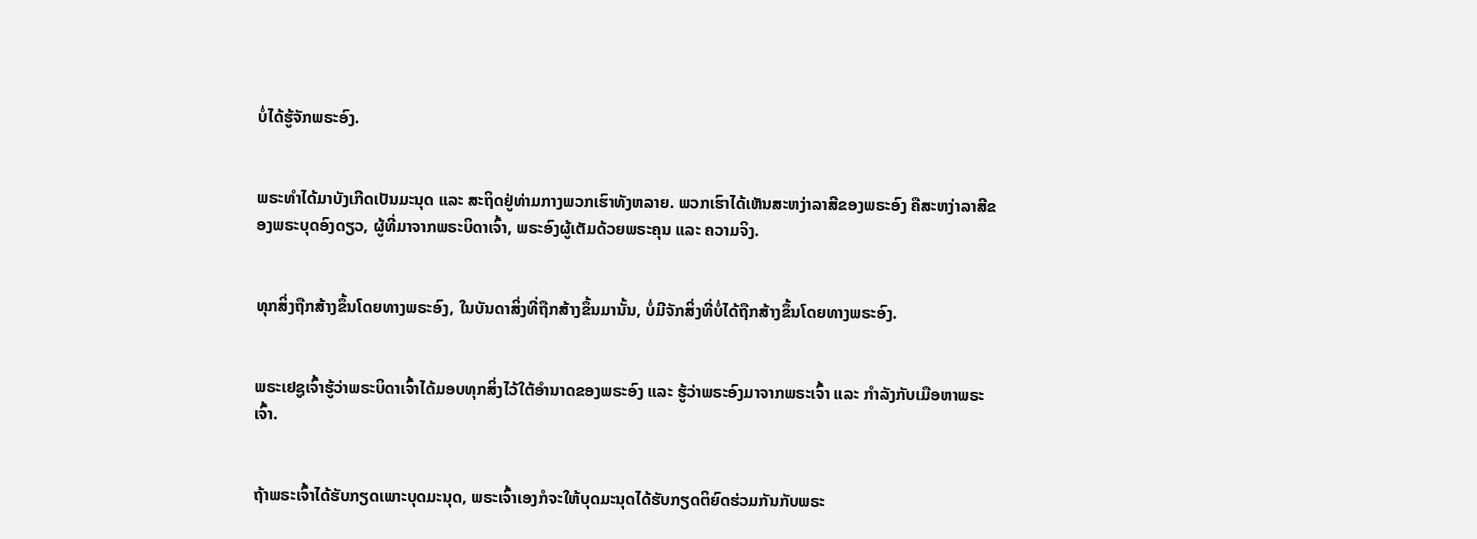ບໍ່ໄດ້ຮູ້ຈັກພຣະອົງ.


ພຣະທຳໄດ້ມາບັງເກີດເປັນມະນຸດ ແລະ ສະຖິດຢູ່ທ່າມກາງພວກເຮົາທັງຫລາຍ. ພວກເຮົາໄດ້ເຫັນສະຫງ່າລາສີຂອງພຣະອົງ ຄືສະຫງ່າລາສີຂອງພຣະບຸດອົງດຽວ, ຜູ້ທີ່ມາຈາກພຣະບິດາເຈົ້າ, ພຣະອົງຜູ້ເຕັມດ້ວຍພຣະຄຸນ ແລະ ຄວາມຈິງ.


ທຸກສິ່ງຖືກສ້າງຂຶ້ນໂດຍທາງພຣະອົງ, ໃນບັນດາສິ່ງທີ່ຖືກສ້າງຂຶ້ນມານັ້ນ, ບໍ່ມີຈັກສິ່ງທີ່ບໍ່ໄດ້ຖືກສ້າງຂຶ້ນໂດຍທາງພຣະອົງ.


ພຣະເຢຊູເຈົ້າຮູ້ວ່າພຣະບິດາເຈົ້າໄດ້ມອບທຸກສິ່ງໄວ້ໃຕ້ອຳນາດຂອງພຣະອົງ ແລະ ຮູ້ວ່າພຣະອົງມາຈາກພຣະເຈົ້າ ແລະ ກຳລັງກັບເມືອຫາພຣະເຈົ້າ.


ຖ້າພຣະເຈົ້າໄດ້ຮັບກຽດເພາະບຸດມະນຸດ, ພຣະເຈົ້າເອງກໍຈະໃຫ້ບຸດມະນຸດໄດ້ຮັບກຽດຕິຍົດຮ່ວມກັນກັບພຣະ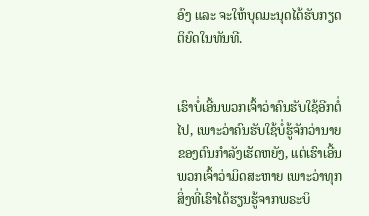ອົງ ແລະ ຈະໃຫ້ບຸດມະນຸດໄດ້ຮັບກຽດຕິຍົດໃນທັນທີ.


ເຮົາບໍ່ເອີ້ນພວກເຈົ້າວ່າຄົນຮັບໃຊ້ອີກຕໍ່ໄປ, ເພາະວ່າຄົນຮັບໃຊ້ບໍ່ຮູ້ຈັກວ່ານາຍຂອງຕົນກຳລັງເຮັດຫຍັງ, ແຕ່ເຮົາເອີ້ນພວກເຈົ້າວ່າມິດສະຫາຍ ເພາະວ່າທຸກສິ່ງທີ່ເຮົາໄດ້ຮຽນຮູ້ຈາກພຣະບິ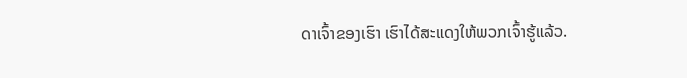ດາເຈົ້າຂອງເຮົາ ເຮົາໄດ້ສະແດງໃຫ້ພວກເຈົ້າຮູ້ແລ້ວ.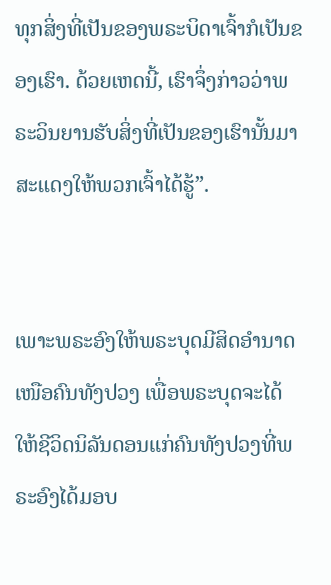ທຸກສິ່ງທີ່ເປັນຂອງພຣະບິດາເຈົ້າກໍເປັນຂອງເຮົາ. ດ້ວຍເຫດນີ້, ເຮົາຈຶ່ງກ່າວວ່າພຣະວິນຍານຮັບສິ່ງທີ່ເປັນຂອງເຮົານັ້ນມາສະແດງໃຫ້ພວກເຈົ້າໄດ້ຮູ້”.


ເພາະພຣະອົງໃຫ້ພຣະບຸດມີສິດອຳນາດເໜືອຄົນທັງປວງ ເພື່ອພຣະບຸດຈະໄດ້ໃຫ້ຊີວິດນິລັນດອນແກ່ຄົນທັງປວງທີ່ພຣະອົງໄດ້ມອບ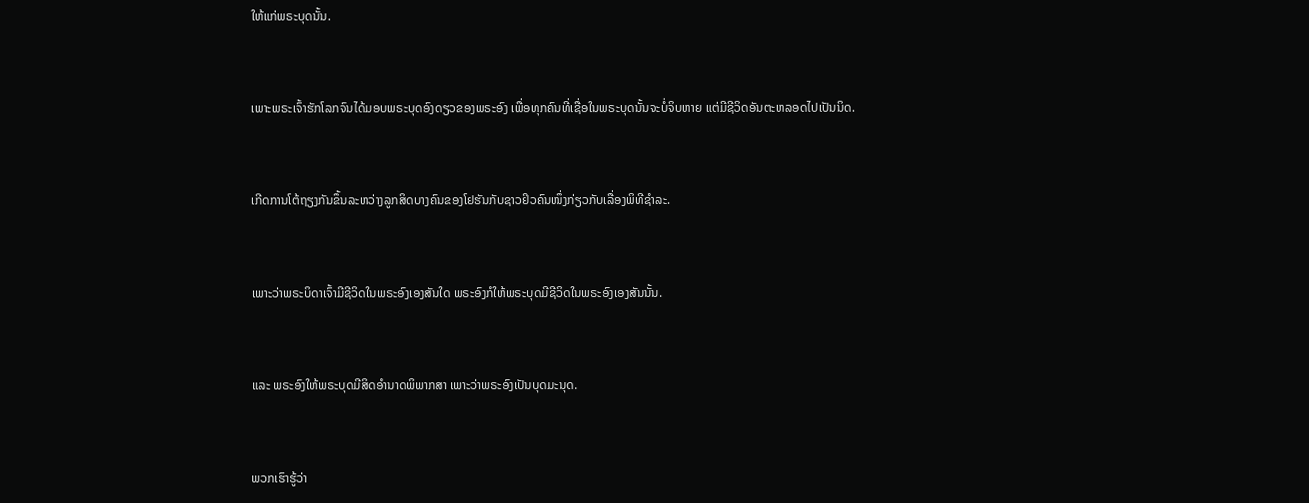ໃຫ້ແກ່ພຣະບຸດນັ້ນ.


ເພາະພຣະເຈົ້າຮັກໂລກຈົນໄດ້ມອບພຣະບຸດອົງດຽວຂອງພຣະອົງ ເພື່ອທຸກຄົນທີ່ເຊື່ອໃນພຣະບຸດນັ້ນຈະບໍ່ຈິບຫາຍ ແຕ່ມີຊີວິດອັນຕະຫລອດໄປເປັນນິດ.


ເກີດການໂຕ້ຖຽງກັນຂຶ້ນລະຫວ່າງລູກສິດບາງຄົນຂອງໂຢຮັນກັບຊາວຢິວຄົນໜຶ່ງກ່ຽວກັບເລື່ອງພິທີຊຳລະ.


ເພາະວ່າພຣະບິດາເຈົ້າມີຊີວິດໃນພຣະອົງເອງສັນໃດ ພຣະອົງກໍໃຫ້ພຣະບຸດມີຊີວິດໃນພຣະອົງເອງສັນນັ້ນ.


ແລະ ພຣະອົງໃຫ້ພຣະບຸດມີສິດອຳນາດພິພາກສາ ເພາະວ່າພຣະອົງເປັນບຸດມະນຸດ.


ພວກເຮົາຮູ້ວ່າ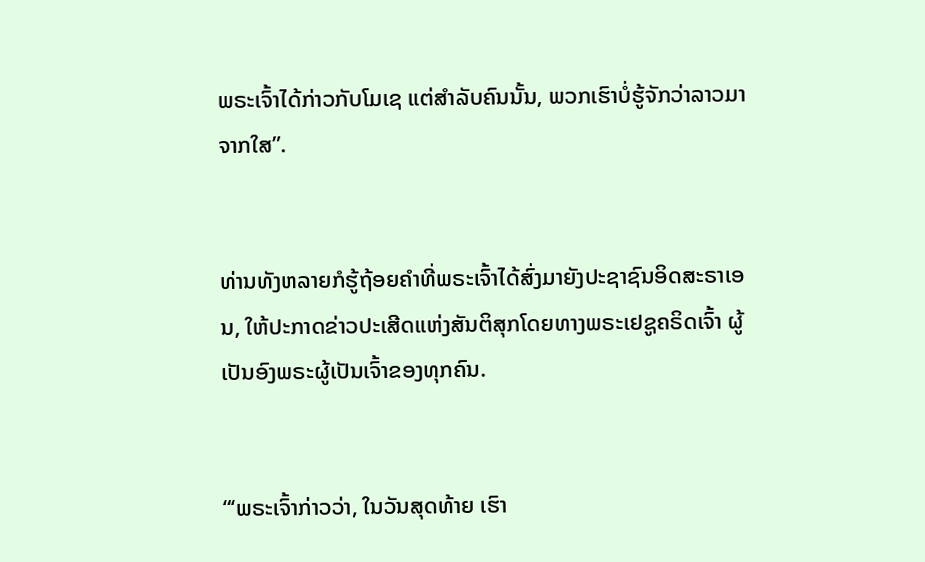ພຣະເຈົ້າໄດ້ກ່າວກັບໂມເຊ ແຕ່ສຳລັບຄົນນັ້ນ, ພວກເຮົາບໍ່ຮູ້ຈັກວ່າລາວມາຈາກໃສ”.


ທ່ານທັງຫລາຍກໍຮູ້ຖ້ອຍຄຳທີ່ພຣະເຈົ້າໄດ້ສົ່ງມາຍັງປະຊາຊົນອິດສະຣາເອນ, ໃຫ້ປະກາດຂ່າວປະເສີດແຫ່ງສັນຕິສຸກໂດຍທາງພຣະເຢຊູຄຣິດເຈົ້າ ຜູ້ເປັນອົງພຣະຜູ້ເປັນເຈົ້າຂອງທຸກຄົນ.


“‘ພຣະເຈົ້າກ່າວວ່າ, ໃນວັນສຸດທ້າຍ ເຮົາ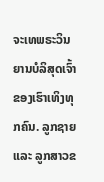ຈະເທພຣະວິນຍານບໍລິສຸດເຈົ້າຂອງເຮົາເທິງທຸກຄົນ. ລູກຊາຍ ແລະ ລູກສາວຂ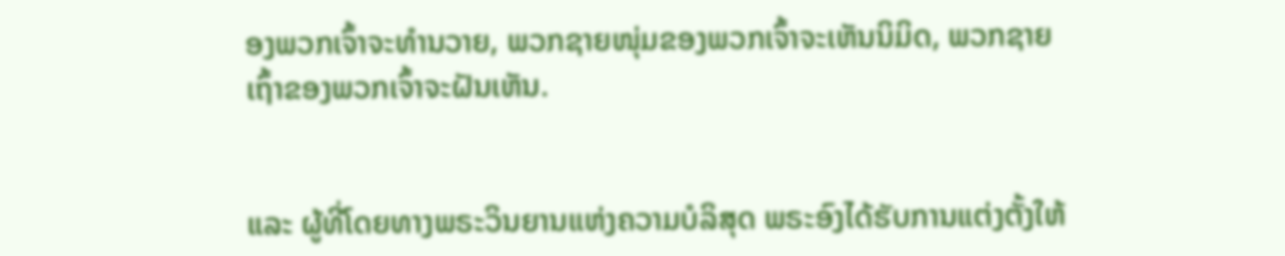ອງພວກເຈົ້າຈະທຳນວາຍ, ພວກຊາຍໜຸ່ມຂອງພວກເຈົ້າຈະເຫັນນິມິດ, ພວກຊາຍເຖົ້າຂອງພວກເຈົ້າຈະຝັນເຫັນ.


ແລະ ຜູ້ທີ່ໂດຍທາງພຣະວິນຍານແຫ່ງຄວາມບໍລິສຸດ ພຣະອົງໄດ້ຮັບການແຕ່ງຕັ້ງໃຫ້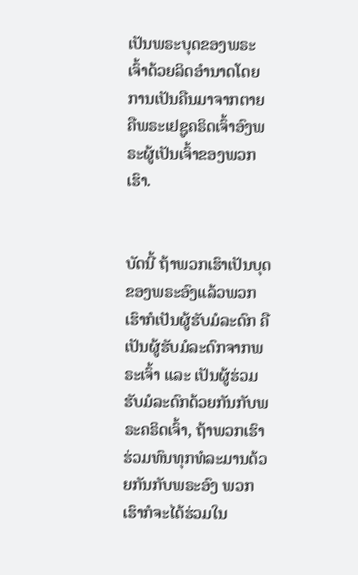ເປັນພຣະບຸດຂອງພຣະເຈົ້າດ້ວຍລິດອຳນາດໂດຍການເປັນຄືນມາຈາກຕາຍ ຄືພຣະເຢຊູຄຣິດເຈົ້າອົງພຣະຜູ້ເປັນເຈົ້າຂອງພວກເຮົາ.


ບັດນີ້ ຖ້າພວກເຮົາເປັນບຸດຂອງພຣະອົງແລ້ວພວກເຮົາກໍເປັນຜູ້ຮັບມໍລະດົກ ຄືເປັນຜູ້ຮັບມໍລະດົກຈາກພຣະເຈົ້າ ແລະ ເປັນຜູ້ຮ່ວມຮັບມໍລະດົກດ້ວຍກັນກັບພຣະຄຣິດເຈົ້າ, ຖ້າພວກເຮົາຮ່ວມທົນທຸກທໍລະມານດ້ວຍກັນກັບພຣະອົງ ພວກເຮົາກໍຈະໄດ້ຮ່ວມໃນ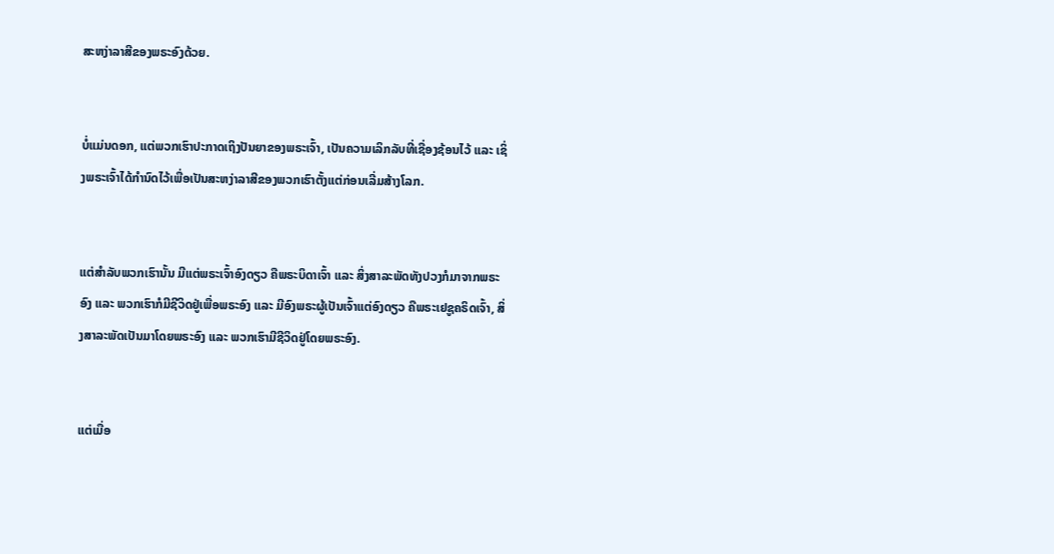ສະຫງ່າລາສີຂອງພຣະອົງດ້ວຍ.


ບໍ່ແມ່ນດອກ, ແຕ່ພວກເຮົາປະກາດເຖິງປັນຍາຂອງພຣະເຈົ້າ, ເປັນຄວາມເລິກລັບທີ່ເຊື່ອງຊ້ອນໄວ້ ແລະ ເຊິ່ງພຣະເຈົ້າໄດ້ກຳນົດໄວ້ເພື່ອເປັນສະຫງ່າລາສີຂອງພວກເຮົາຕັ້ງແຕ່ກ່ອນເລີ່ມສ້າງໂລກ.


ແຕ່ສຳລັບພວກເຮົານັ້ນ ມີແຕ່ພຣະເຈົ້າອົງດຽວ ຄືພຣະບິດາເຈົ້າ ແລະ ສິ່ງສາລະພັດທັງປວງກໍມາຈາກພຣະອົງ ແລະ ພວກເຮົາກໍມີຊີວິດຢູ່ເພື່ອພຣະອົງ ແລະ ມີອົງພຣະຜູ້ເປັນເຈົ້າແຕ່ອົງດຽວ ຄືພຣະເຢຊູຄຣິດເຈົ້າ, ສິ່ງສາລະພັດເປັນມາໂດຍພຣະອົງ ແລະ ພວກເຮົາມີຊີວິດຢູ່ໂດຍພຣະອົງ.


ແຕ່ເມື່ອ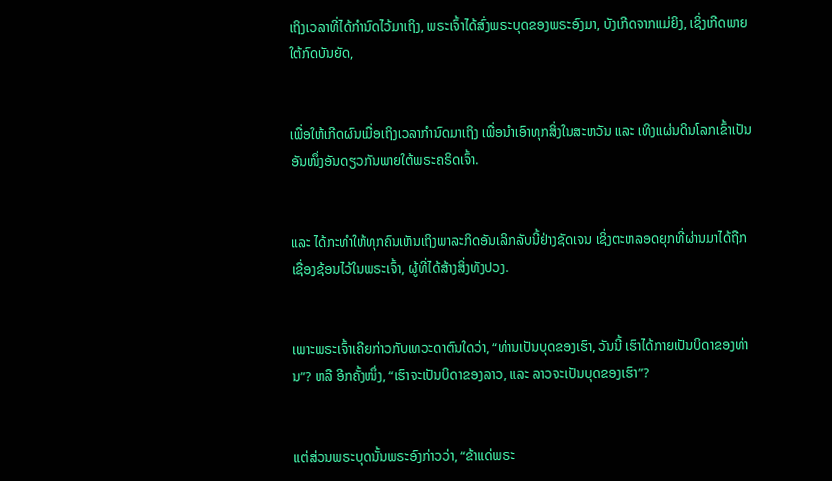ເຖິງເວລາທີ່ໄດ້ກຳນົດໄວ້ມາເຖິງ, ພຣະເຈົ້າໄດ້ສົ່ງພຣະບຸດຂອງພຣະອົງມາ, ບັງເກີດຈາກແມ່ຍິງ, ເຊິ່ງເກີດພາຍໃຕ້ກົດບັນຍັດ,


ເພື່ອໃຫ້ເກີດຜົນເມື່ອເຖິງເວລາກຳນົດມາເຖິງ ເພື່ອນຳເອົາທຸກສິ່ງໃນສະຫວັນ ແລະ ເທິງແຜ່ນດິນໂລກເຂົ້າເປັນອັນໜຶ່ງອັນດຽວກັນພາຍໃຕ້ພຣະຄຣິດເຈົ້າ.


ແລະ ໄດ້ກະທຳໃຫ້ທຸກຄົນເຫັນເຖິງພາລະກິດອັນເລິກລັບນີ້ຢ່າງຊັດເຈນ ເຊິ່ງຕະຫລອດຍຸກທີ່ຜ່ານມາໄດ້ຖືກເຊື່ອງຊ້ອນໄວ້ໃນພຣະເຈົ້າ, ຜູ້ທີ່ໄດ້ສ້າງສິ່ງທັງປວງ.


ເພາະພຣະເຈົ້າເຄີຍກ່າວກັບເທວະດາຕົນໃດວ່າ, “ທ່ານເປັນບຸດຂອງເຮົາ, ວັນນີ້ ເຮົາໄດ້ກາຍເປັນບິດາຂອງທ່ານ”? ຫລື ອີກຄັ້ງໜຶ່ງ, “ເຮົາຈະເປັນບິດາຂອງລາວ, ແລະ ລາວຈະເປັນບຸດຂອງເຮົາ”?


ແຕ່ສ່ວນພຣະບຸດນັ້ນພຣະອົງກ່າວວ່າ, “ຂ້າແດ່ພຣະ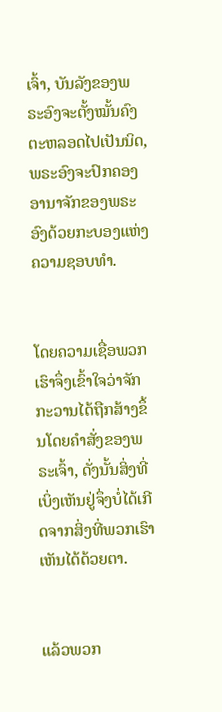ເຈົ້າ, ບັນລັງຂອງພຣະອົງຈະຕັ້ງໝັ້ນຄົງຕະຫລອດໄປເປັນນິດ, ພຣະອົງຈະປົກຄອງອານາຈັກຂອງພຣະອົງດ້ວຍກະບອງແຫ່ງຄວາມຊອບທຳ.


ໂດຍຄວາມເຊື່ອພວກເຮົາຈຶ່ງເຂົ້າໃຈວ່າຈັກກະວານໄດ້ຖືກສ້າງຂຶ້ນໂດຍຄຳສັ່ງຂອງພຣະເຈົ້າ, ດັ່ງນັ້ນສິ່ງທີ່ເບິ່ງເຫັນຢູ່ຈຶ່ງບໍ່ໄດ້ເກີດຈາກສິ່ງທີ່ພວກເຮົາເຫັນໄດ້ດ້ວຍຕາ.


ແລ້ວພວກ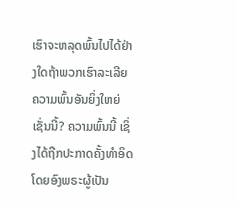ເຮົາຈະຫລຸດພົ້ນໄປໄດ້ຢ່າງໃດຖ້າພວກເຮົາລະເລີຍຄວາມພົ້ນອັນຍິ່ງໃຫຍ່ເຊັ່ນນີ້? ຄວາມພົ້ນນີ້ ເຊິ່ງໄດ້ຖືກປະກາດຄັ້ງທຳອິດໂດຍອົງພຣະຜູ້ເປັນ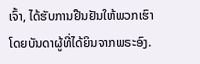ເຈົ້າ, ໄດ້ຮັບການຢືນຢັນໃຫ້ພວກເຮົາໂດຍບັນດາຜູ້ທີ່ໄດ້ຍິນຈາກພຣະອົງ.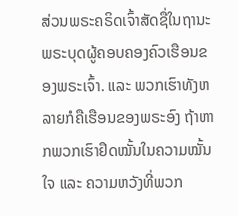ສ່ວນພຣະຄຣິດເຈົ້າສັດຊື່ໃນຖານະພຣະບຸດຜູ້ຄອບຄອງຄົວເຮືອນຂອງພຣະເຈົ້າ. ແລະ ພວກເຮົາທັງຫລາຍກໍຄືເຮືອນຂອງພຣະອົງ ຖ້າຫາກພວກເຮົາຢຶດໝັ້ນໃນຄວາມໝັ້ນໃຈ ແລະ ຄວາມຫວັງທີ່ພວກ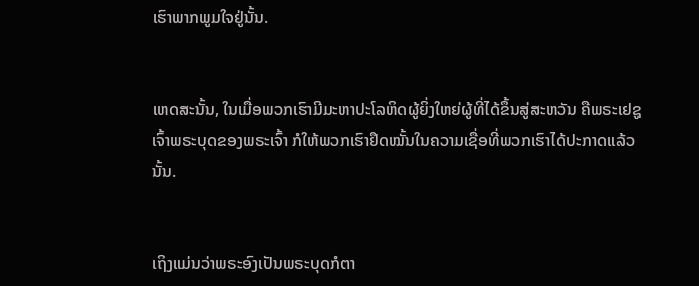ເຮົາພາກພູມໃຈຢູ່ນັ້ນ.


ເຫດສະນັ້ນ, ໃນເມື່ອພວກເຮົາມີມະຫາປະໂລຫິດຜູ້ຍິ່ງໃຫຍ່ຜູ້ທີ່ໄດ້ຂຶ້ນສູ່ສະຫວັນ ຄືພຣະເຢຊູເຈົ້າພຣະບຸດຂອງພຣະເຈົ້າ ກໍໃຫ້ພວກເຮົາຢຶດໝັ້ນໃນຄວາມເຊື່ອທີ່ພວກເຮົາໄດ້ປະກາດແລ້ວນັ້ນ.


ເຖິງແມ່ນວ່າພຣະອົງເປັນພຣະບຸດກໍຕາ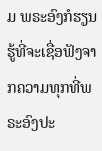ມ ພຣະອົງກໍຮຽນຮູ້ທີ່ຈະເຊື່ອຟັງຈາກຄວາມທຸກທີ່ພຣະອົງປະ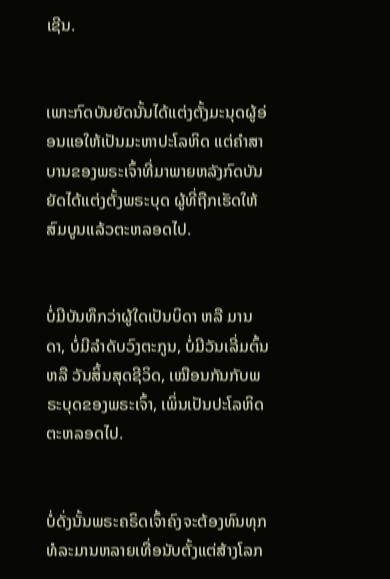ເຊີນ.


ເພາະກົດບັນຍັດນັ້ນໄດ້ແຕ່ງຕັ້ງມະນຸດຜູ້ອ່ອນແອໃຫ້ເປັນມະຫາປະໂລຫິດ ແຕ່ຄຳສາບານຂອງພຣະເຈົ້າທີ່ມາພາຍຫລັງກົດບັນຍັດໄດ້ແຕ່ງຕັ້ງພຣະບຸດ ຜູ້ທີ່ຖືກເຮັດໃຫ້ສົມບູນແລ້ວຕະຫລອດໄປ.


ບໍ່ມີບັນທຶກວ່າຜູ້ໃດເປັນບິດາ ຫລື ມານດາ, ບໍ່ມີລຳດັບວົງຕະກູນ, ບໍ່ມີວັນເລີ່ມຕົ້ນ ຫລື ວັນສິ້ນສຸດຊີວິດ, ເໝືອນກັນກັບພຣະບຸດຂອງພຣະເຈົ້າ, ເພິ່ນເປັນປະໂລຫິດຕະຫລອດໄປ.


ບໍ່ດັ່ງນັ້ນພຣະຄຣິດເຈົ້າຄົງຈະຕ້ອງທົນທຸກທໍລະມານຫລາຍເທື່ອນັບຕັ້ງແຕ່ສ້າງໂລກ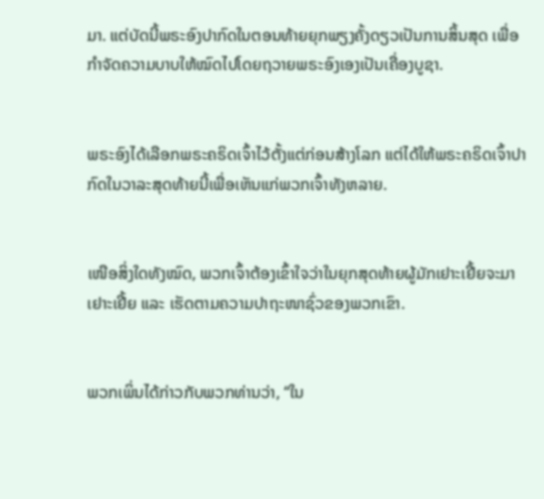ມາ. ແຕ່ບັດນີ້ພຣະອົງປາກົດໃນຕອນທ້າຍຍຸກພຽງຄັ້ງດຽວເປັນການສິ້ນສຸດ ເພື່ອກຳຈັດຄວາມບາບໃຫ້ໝົດໄປໂດຍຖວາຍພຣະອົງເອງເປັນເຄື່ອງບູຊາ.


ພຣະອົງໄດ້ເລືອກພຣະຄຣິດເຈົ້າໄວ້ຕັ້ງແຕ່ກ່ອນສ້າງໂລກ ແຕ່ໄດ້ໃຫ້ພຣະຄຣິດເຈົ້າປາກົດໃນວາລະສຸດທ້າຍນີ້ເພື່ອເຫັນແກ່ພວກເຈົ້າທັງຫລາຍ.


ເໜືອສິ່ງໃດທັງໝົດ, ພວກເຈົ້າຕ້ອງເຂົ້າໃຈວ່າໃນຍຸກສຸດທ້າຍຜູ້ມັກເຢາະເຢີ້ຍຈະມາເຢາະເຢີ້ຍ ແລະ ເຮັດຕາມຄວາມປາຖະໜາຊົ່ວຂອງພວກເຂົາ.


ພວກເພິ່ນໄດ້ກ່າວກັບພວກທ່ານວ່າ, “ໃນ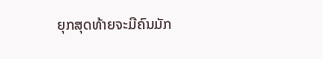ຍຸກສຸດທ້າຍຈະມີຄົນມັກ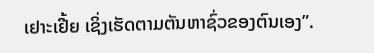ເຢາະເຢີ້ຍ ເຊິ່ງເຮັດຕາມຕັນຫາຊົ່ວຂອງຕົນເອງ”.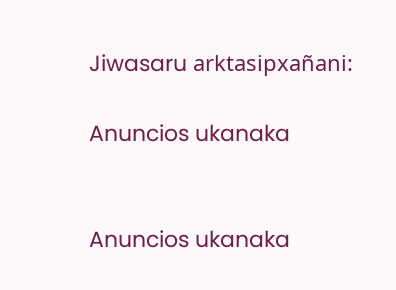Jiwasaru arktasipxañani:

Anuncios ukanaka


Anuncios ukanaka